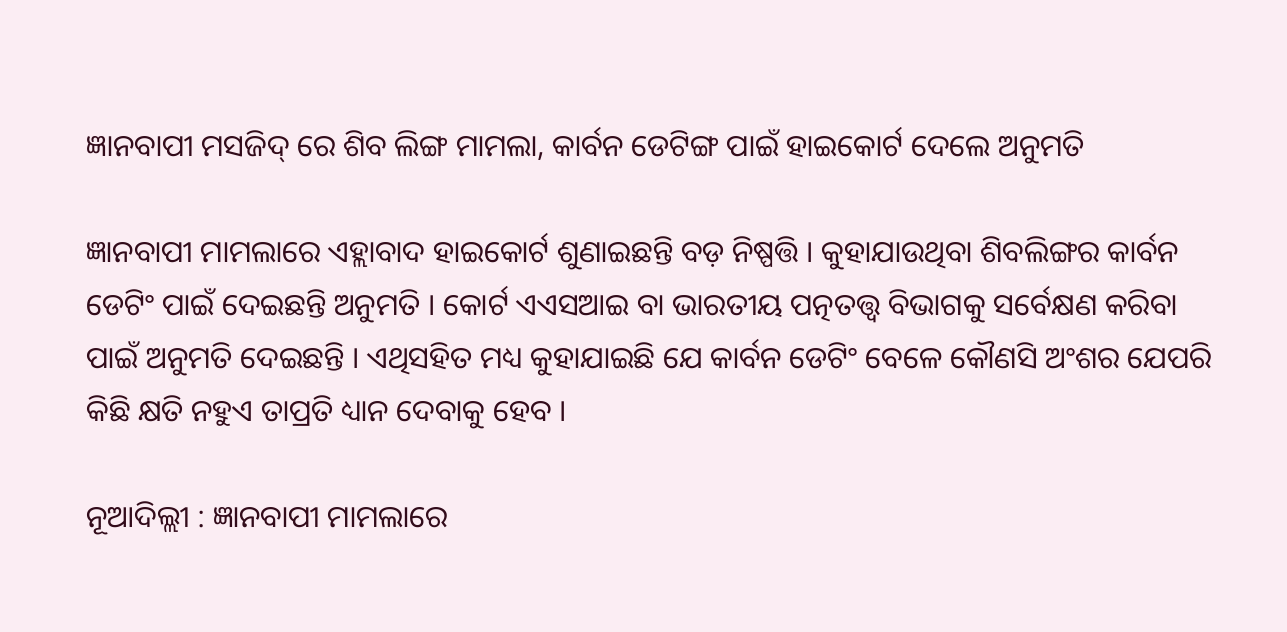ଜ୍ଞାନବାପୀ ମସଜିଦ୍‌ ରେ ଶିବ ଲିଙ୍ଗ ମାମଲା, କାର୍ବନ ଡେଟିଙ୍ଗ ପାଇଁ ହାଇକୋର୍ଟ ଦେଲେ ଅନୁମତି

ଜ୍ଞାନବାପୀ ମାମଲାରେ ଏହ୍ଲାବାଦ ହାଇକୋର୍ଟ ଶୁଣାଇଛନ୍ତି ବଡ଼ ନିଷ୍ପତ୍ତି । କୁହାଯାଉଥିବା ଶିବଲିଙ୍ଗର କାର୍ବନ ଡେଟିଂ ପାଇଁ ଦେଇଛନ୍ତି ଅନୁମତି । କୋର୍ଟ ଏଏସଆଇ ବା ଭାରତୀୟ ପତ୍ନତତ୍ତ୍ୱ ବିଭାଗକୁ ସର୍ବେକ୍ଷଣ କରିବା ପାଇଁ ଅନୁମତି ଦେଇଛନ୍ତି । ଏଥିସହିତ ମଧ୍ୟ କୁହାଯାଇଛି ଯେ କାର୍ବନ ଡେଟିଂ ବେଳେ କୌଣସି ଅଂଶର ଯେପରି କିଛି କ୍ଷତି ନହୁଏ ତାପ୍ରତି ଧ୍ୟାନ ଦେବାକୁ ହେବ ।

ନୂଆଦିଲ୍ଲୀ : ଜ୍ଞାନବାପୀ ମାମଲାରେ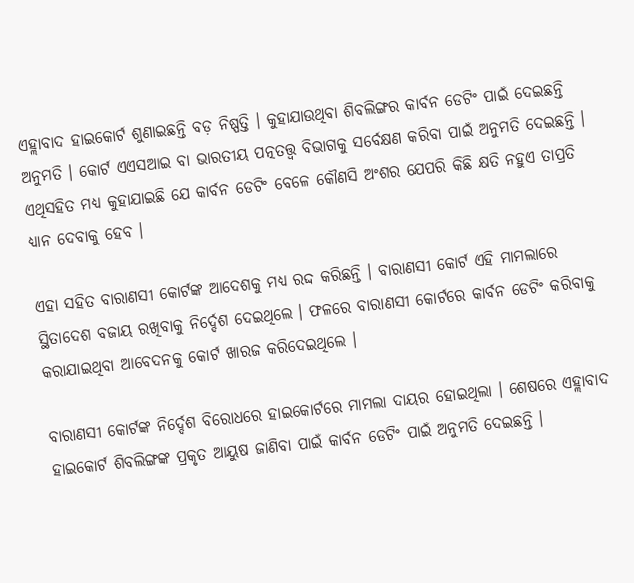ଏହ୍ଲାବାଦ ହାଇକୋର୍ଟ ଶୁଣାଇଛନ୍ତି ବଡ଼ ନିଷ୍ପତ୍ତି । କୁହାଯାଉଥିବା ଶିବଲିଙ୍ଗର କାର୍ବନ ଡେଟିଂ ପାଇଁ ଦେଇଛନ୍ତି ଅନୁମତି । କୋର୍ଟ ଏଏସଆଇ ବା ଭାରତୀୟ ପତ୍ନତତ୍ତ୍ୱ ବିଭାଗକୁ ସର୍ବେକ୍ଷଣ କରିବା ପାଇଁ ଅନୁମତି ଦେଇଛନ୍ତି । ଏଥିସହିତ ମଧ୍ୟ କୁହାଯାଇଛି ଯେ କାର୍ବନ ଡେଟିଂ ବେଳେ କୌଣସି ଅଂଶର ଯେପରି କିଛି କ୍ଷତି ନହୁଏ ତାପ୍ରତି ଧ୍ୟାନ ଦେବାକୁ ହେବ ।

ଏହା ସହିତ ବାରାଣସୀ କୋର୍ଟଙ୍କ ଆଦେଶକୁ ମଧ୍ୟ ରଦ୍ଦ କରିଛନ୍ତି । ବାରାଣସୀ କୋର୍ଟ ଏହି ମାମଲାରେ ସ୍ଥିତାଦେଶ ବଜାୟ ରଖିବାକୁ ନିର୍ଦ୍ଦେଶ ଦେଇଥିଲେ । ଫଳରେ ବାରାଣସୀ କୋର୍ଟରେ କାର୍ବନ ଡେଟିଂ କରିବାକୁ କରାଯାଇଥିବା ଆବେଦନକୁ କୋର୍ଟ ଖାରଜ କରିଦେଇଥିଲେ ।

ବାରାଣସୀ କୋର୍ଟଙ୍କ ନିର୍ଦ୍ଦେଶ ବିରୋଧରେ ହାଇକୋର୍ଟରେ ମାମଲା ଦାୟର ହୋଇଥିଲା । ଶେଷରେ ଏହ୍ଲାବାଦ ହାଇକୋର୍ଟ ଶିବଲିଙ୍ଗଙ୍କ ପ୍ରକୃତ ଆୟୁଷ ଜାଣିବା ପାଇଁ କାର୍ବନ ଡେଟିଂ ପାଇଁ ଅନୁମତି ଦେଇଛନ୍ତି ।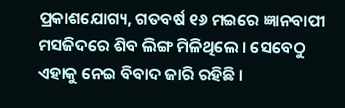ପ୍ରକାଶଯୋଗ୍ୟ, ଗତବର୍ଷ ୧୬ ମଇରେ ଜ୍ଞାନବାପୀ ମସଜିଦରେ ଶିବ ଲିଙ୍ଗ ମିଳିଥିଲେ । ସେବେଠୁ ଏହାକୁ ନେଇ ବିବାଦ ଜାରି ରହିଛି ।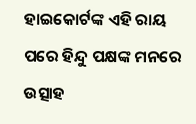ହାଇକୋର୍ଟଙ୍କ ଏହି ରାୟ ପରେ ହିନ୍ଦୁ ପକ୍ଷଙ୍କ ମନରେ ଉତ୍ସାହ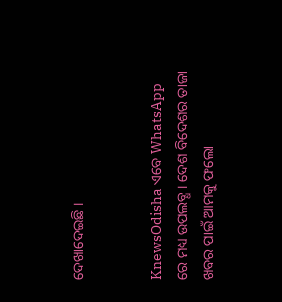ଦେଖାଦେଇଛି ।


KnewsOdisha ଏବେ WhatsApp ରେ ମଧ୍ୟ ଉପଲବ୍ଧ । ଦେଶ ବିଦେଶର ତାଜା ଖବର ପାଇଁ ଆମକୁ ଫଲୋ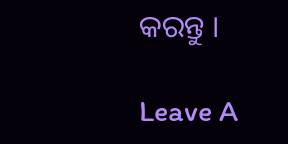କରନ୍ତୁ ।

Leave A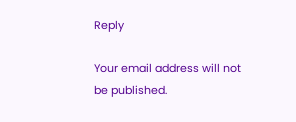Reply

Your email address will not be published.